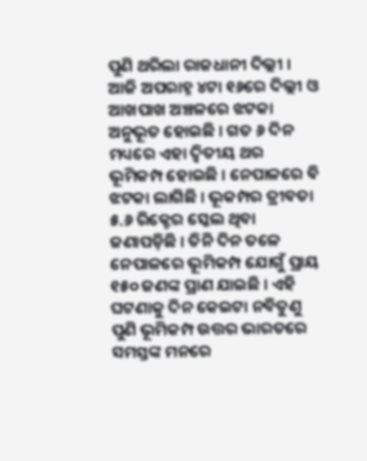ପୁଣି ଥରିଲା ରାଜଧାନୀ ଦିଲ୍ଲୀ । ଆଜି ଅପରାହ୍ନ ୪ଟା ୧୬ରେ ଦିଲ୍ଲୀ ଓ ଆଖପାଖ ଅଞ୍ଚଳରେ ଝଟକା ଅନୁଭୂତ ହୋଇଛି । ଗତ ୬ ଦିନ ମଧ୍ୟରେ ଏହା ଦ୍ୱିତୀୟ ଥର ଭୂମିକମ୍ପ ହୋଇଛି । ନେପାଳରେ ବି ଝଟକା ଲାଗିଛି । ଭୂକମ୍ପର ତ୍ରୀବତା ୫.୬ ରିକ୍ଟେର ସ୍କେଲ ଥିବା ଜଣାପଡ଼ିଛି । ତିନି ଦିନ ତଳେ ନେପାଳରେ ଭୂମିକମ୍ପ ଯୋଗୁଁ ପ୍ରାୟ ୧୫୦ ଜଣଙ୍କ ପ୍ରାଣ ଯାଇଛି । ଏହି ଘଟଣାକୁ ଦିନ କେଇଟା ନବିତୁଣୁ ପୁଣି ଭୂମିକମ୍ପ ଉତ୍ତର ଭାରତରେ ସମସ୍ତଙ୍କ ମନରେ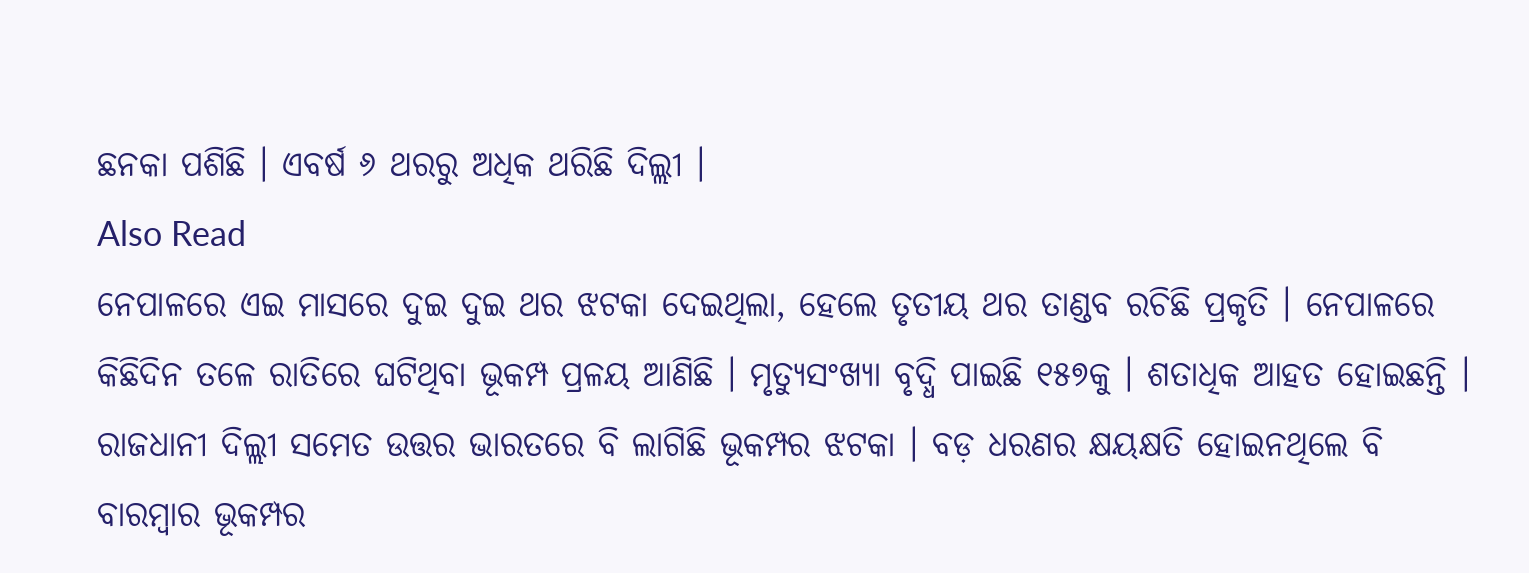ଛନକା ପଶିଛି । ଏବର୍ଷ ୬ ଥରରୁ ଅଧିକ ଥରିଛି ଦିଲ୍ଲୀ ।
Also Read
ନେପାଳରେ ଏଇ ମାସରେ ଦୁଇ ଦୁଇ ଥର ଝଟକା ଦେଇଥିଲା, ହେଲେ ତୃତୀୟ ଥର ତାଣ୍ଡବ ରଚିଛି ପ୍ରକୃତି । ନେପାଳରେ କିଛିଦିନ ତଳେ ରାତିରେ ଘଟିଥିବା ଭୂକମ୍ପ ପ୍ରଳୟ ଆଣିଛି । ମୃତ୍ୟୁସଂଖ୍ୟା ବୃଦ୍ଧି ପାଇଛି ୧୫୭କୁ । ଶତାଧିକ ଆହତ ହୋଇଛନ୍ତି । ରାଜଧାନୀ ଦିଲ୍ଲୀ ସମେତ ଉତ୍ତର ଭାରତରେ ବି ଲାଗିଛି ଭୂକମ୍ପର ଝଟକା । ବଡ଼ ଧରଣର କ୍ଷୟକ୍ଷତି ହୋଇନଥିଲେ ବି ବାରମ୍ବାର ଭୂକମ୍ପର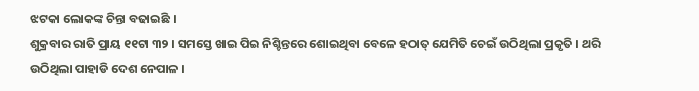ଝଟକା ଲୋକଙ୍କ ଚିନ୍ତା ବଢାଇଛି ।
ଶୁକ୍ରବାର ରାତି ପ୍ରାୟ ୧୧ଟା ୩୨ । ସମସ୍ତେ ଖାଇ ପିଇ ନିଶ୍ଚିନ୍ତରେ ଶୋଇଥିବା ବେଳେ ହଠାତ୍ ଯେମିତି ଚେଇଁ ଉଠିଥିଲା ପ୍ରକୃତି । ଥରି ଉଠିଥିଲା ପାହାଡି ଦେଶ ନେପାଳ ।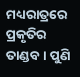ମଧ୍ୟରାତ୍ରରେ ପ୍ରକୃତିର ତାଣ୍ଡବ । ପୁଣି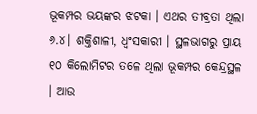ଭୂକମ୍ପର ଭୟଙ୍କର ଝଟକା । ଏଥର ତୀବ୍ରତା ଥିଲା ୬.୪। ଶକ୍ତିଶାଳୀ, ଧ୍ୱଂସକାରୀ । ସ୍ଥଳଭାଗରୁ ପ୍ରାୟ ୧୦ କିଲୋମିଟର ତଳେ ଥିଲା ଭୂକମ୍ପର କେନ୍ଦ୍ରସ୍ଥଳ । ଆଉ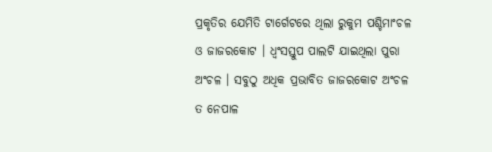ପ୍ରକୃତିର ଯେମିତି ଟାର୍ଗେଟରେ ଥିଲା ରୁକୁମ ପଶ୍ଚିମାଂଚଳ ଓ ଜାଜରକୋଟ । ଧ୍ୱଂସସ୍ତୁପ ପାଲଟି ଯାଇଥିଲା ପୁରା ଅଂଚଳ । ସବୁଠୁ ଅଧିକ ପ୍ରଭାବିତ ଜାଜରକୋଟ ଅଂଚଳ ତ ନେପାଳ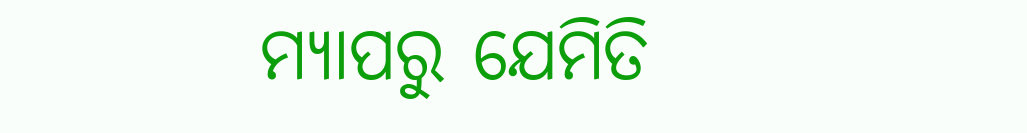ମ୍ୟାପରୁ ଯେମିତି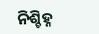ନିଶ୍ଚିହ୍ନ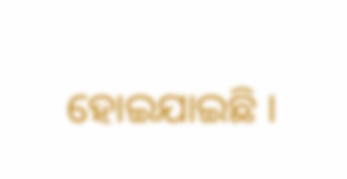ହୋଇଯାଇଛି ।